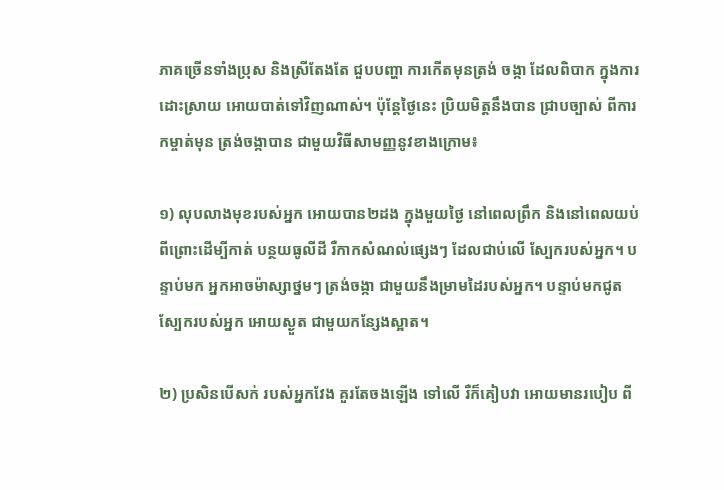ភាគច្រើនទាំងប្រុស និងស្រីតែងតែ ជួបបញ្ហា ការកើតមុនត្រង់ ចង្កា ដែលពិបាក ក្នុងការដោះស្រាយ អោយបាត់ទៅវិញណាស់។ ប៉ុន្តែថ្ងៃនេះ ប្រិយមិត្តនឹងបាន ជ្រាបច្បាស់ ពីការកម្ចាត់មុន ត្រង់ចង្កាបាន ជាមួយវិធីសាមញ្ញនូវខាងក្រោម៖

១) លុបលាងមុខរបស់អ្នក អោយបាន២ដង ក្នុងមួយថ្ងៃ នៅពេលព្រឹក និងនៅពេលយប់ ពីព្រោះដើម្បីកាត់ បន្ថយធូលីដី រឺកាកសំណល់ផ្សេងៗ ដែលជាប់លើ ស្បែករបស់អ្នក។ បន្ទាប់មក អ្នកអាចម៉ាស្សាថ្នមៗ ត្រង់ចង្កា ជាមួយនឹងម្រាមដៃរបស់អ្នក។ បន្ទាប់មកជូតស្បែករបស់អ្នក អោយស្ងួត ជាមួយកន្សែងស្អាត។

២) ប្រសិនបើសក់ របស់អ្នកវែង គួរតែចងឡើង ទៅលើ រឺក៏គៀបវា អោយមានរបៀប ពី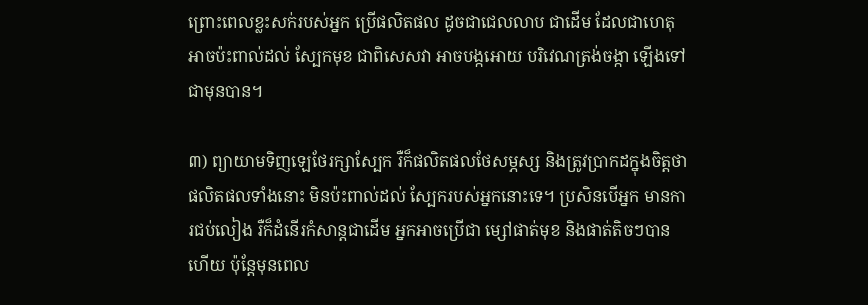ព្រោះពេលខ្លះសក់របស់អ្នក ប្រើផលិតផល ដូចជាជេលលាប ជាដើម ដែលជាហេតុ អាចប៉ះពាល់ដល់ ស្បែកមុខ ជាពិសេសវា អាចបង្កអោយ បរិវេណត្រង់ចង្កា ឡើងទៅជាមុនបាន។

៣) ព្យាយាមទិញឡេថែរក្សាស្បែក រឺក៏ផលិតផលថែសម្ភស្ស និងត្រូវប្រាកដក្នុងចិត្តថា ផលិតផលទាំងនោះ មិនប៉ះពាល់ដល់ ស្បែករបស់អ្នកនោះទេ។ ប្រសិនបើអ្នក មានការជប់លៀង រឺក៏ដំនើរកំសាន្តជាដើម អ្នកអាចប្រើជា ម្សៅផាត់មុខ និងផាត់តិចៗបានហើយ ប៉ុន្តែមុនពេល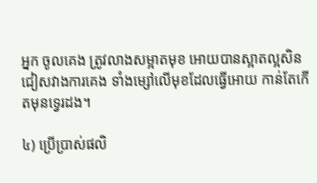អ្នក ចូលគេង ត្រូវលាងសម្អាតមុខ អោយបានស្អាតល្អសិន ជៀសវាងការគេង ទាំងម្សៅលើមុខដែលធ្វើអោយ កាន់តែកើតមុនទ្វេរដង។

៤) ប្រើប្រាស់ផលិ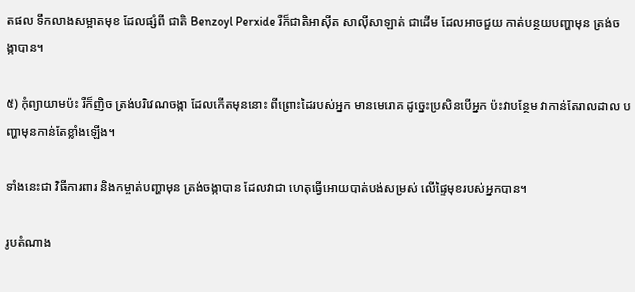តផល ទឹកលាងសម្អាតមុខ ដែលផ្សំពី ជាតិ Benzoyl Perxide រឺក៏ជាតិអាស៊ីត សាល៉ីសាឡាត់ ជាដើម ដែលអាចជួយ កាត់បន្ថយបញ្ហាមុន ត្រង់ចង្កាបាន។

៥) កុំព្យាយាមប៉ះ រឺក៏ញិច ត្រង់បរិវេណចង្កា ដែលកើតមុននោះ ពីព្រោះដៃរបស់អ្នក មានមេរោគ ដូច្នេះប្រសិនបើអ្នក ប៉ះវាបន្ថែម វាកាន់តែរាលដាល បញ្ហាមុនកាន់តែខ្លាំងឡើង។

ទាំងនេះជា វិធីការពារ និងកម្ចាត់បញ្ហាមុន ត្រង់ចង្កាបាន ដែលវាជា ហេតុធ្វើអោយបាត់បង់សម្រស់ លើផ្ទៃមុខរបស់អ្នកបាន។

រូបតំណាង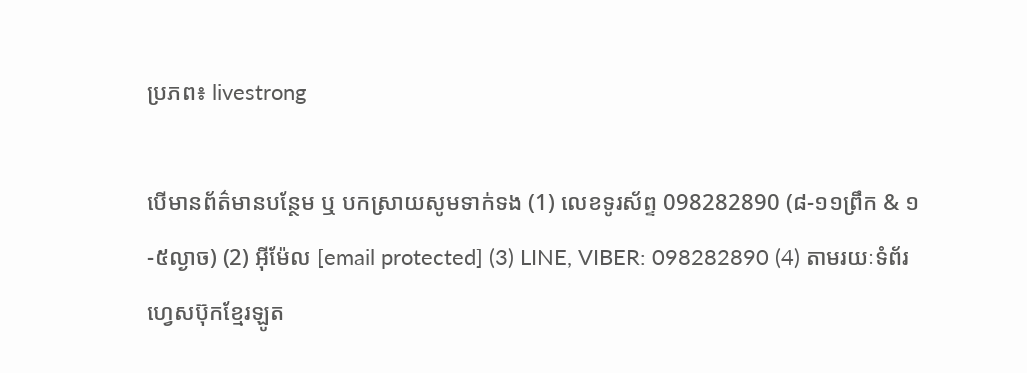ប្រភព៖ livestrong

បើមានព័ត៌មានបន្ថែម ឬ បកស្រាយសូមទាក់ទង (1) លេខទូរស័ព្ទ 098282890 (៨-១១ព្រឹក & ១-៥ល្ងាច) (2) អ៊ីម៉ែល [email protected] (3) LINE, VIBER: 098282890 (4) តាមរយៈទំព័រហ្វេសប៊ុកខ្មែរឡូត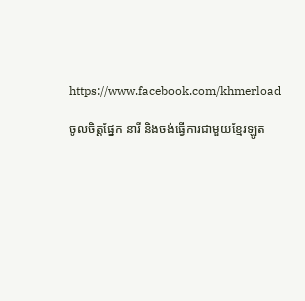https://www.facebook.com/khmerload

ចូលចិត្តផ្នែក នារី និងចង់ធ្វើការជាមួយខ្មែរឡូត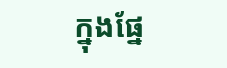ក្នុងផ្នែ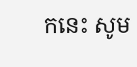កនេះ សូម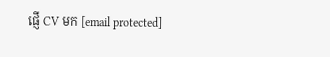ផ្ញើ CV មក [email protected]